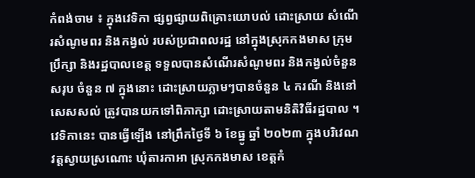កំពង់ចាម ៖ ក្នុងវេទិកា ផ្សព្វផ្សាយពិគ្រោះយោបល់ ដោះស្រាយ សំណើរសំណូមពរ និងកង្វល់ របស់ប្រជាពលរដ្ឋ នៅក្នុងស្រុកកងមាស ក្រុមប្រឹក្សា និងរដ្ឋបាលខេត្ត ទទួលបានសំណើរសំណូមពរ និងកង្វល់ចំនួនសរុប ចំនួន ៧ ក្នុងនោះ ដោះស្រាយភ្លាមៗបានចំនួន ៤ ករណី និងនៅសេសសល់ ត្រូវបានយកទៅពិភាក្សា ដោះស្រាយតាមនិតិវិធីរដ្ឋបាល ។
វេទិកានេះ បានធ្វើឡើង នៅព្រឹកថ្ងៃទី ៦ ខែធ្នូ ឆ្នាំ ២០២៣ ក្នុងបរិវេណវត្តស្វាយស្រណោះ ឃុំតារកាអា ស្រុកកងមាស ខេត្តកំ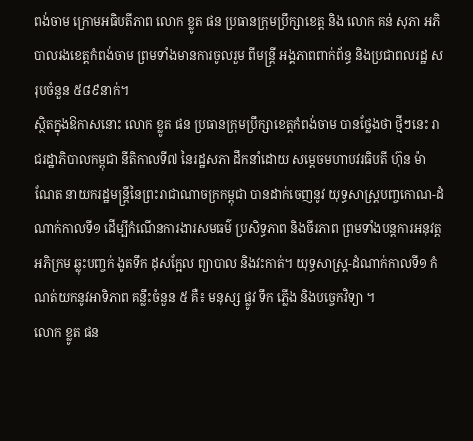ពង់ចាម ក្រោមអធិបតីភាព លោក ខ្លូត ផន ប្រធានក្រុមប្រឹក្សាខេត្ត និង លោក គន់ សុភា អភិបាលរងខេត្តកំពង់ចាម ព្រមទាំងមានការចូលរួម ពីមន្រ្តី អង្គភាពពាក់ព័ន្ធ និងប្រជាពលរដ្ឋ សរុបចំនួន ៥៨៩នាក់។
ស្ថិតក្នុងឱកាសនោះ លោក ខ្លូត ផន ប្រធានក្រុមប្រឹក្សាខេត្តកំពង់ចាម បានថ្លែងថា ថ្មីៗនេះ រាជរដ្ឋាភិបាលកម្ពុជា នីតិកាលទី៧ នៃរដ្ឋសភា ដឹកនាំដោយ សម្តេចមហាបវរធិបតី ហ៊ុន ម៉ាណែត នាយករដ្ឋមន្ត្រីនៃព្រះរាជាណាចក្រកម្ពុជា បានដាក់ចេញនូវ យុទ្ធសាស្ត្របញ្ចកោណ-ដំណាក់កាលទី១ ដើម្បីកំណើនការងារសមធម៌ ប្រសិទ្ធភាព និងចីរភាព ព្រមទាំងបន្តការអនុវត្ត អភិក្រម ឆ្លុះបញ្ចក់ ងូតទឹក ដុសក្អែល ព្យាបាល និងវះកាត់។ យុទ្ធសាស្ត្រ-ដំណាក់កាលទី១ កំណត់យកនូវអាទិភាព គន្លឹះចំនួន ៥ គឺ៖ មនុស្ស ផ្លូវ ទឹក ភ្លើង និងបច្ចេកវិទ្យា ។
លោក ខ្លូត ផន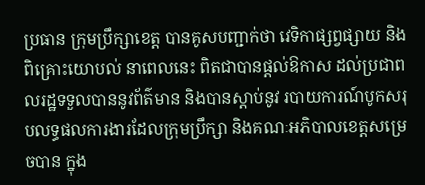ប្រធាន ក្រុមប្រឹក្សាខេត្ត បានគូសបញ្ជាក់ថា វេទិកាផ្សព្វផ្សាយ និងពិគ្រោះយោបល់ នាពេលនេះ ពិតជាបានផ្ដល់ឱកាស ដល់ប្រជាពលរដ្ឋទទួលបាននូវព័ត៌មាន និងបានស្តាប់នូវ របាយការណ៍បូកសរុបលទ្ធផលការងារដែលក្រុមប្រឹក្សា និងគណៈអភិបាលខេត្តសម្រេចបាន ក្នុង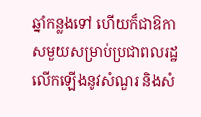ឆ្នាំកន្លងទៅ ហើយក៏ជាឱកាសមួយសម្រាប់ប្រជាពលរដ្ឋលើកឡើងនូវសំណួរ និងសំ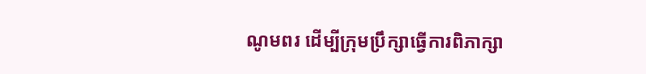ណូមពរ ដើម្បីក្រុមប្រឹក្សាធ្វើការពិភាក្សា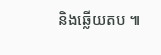និងឆ្លើយតប ៕